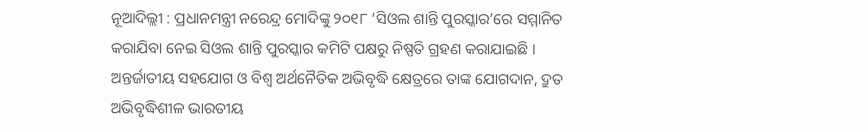ନୂଆଦିଲ୍ଲୀ : ପ୍ରଧାନମନ୍ତ୍ରୀ ନରେନ୍ଦ୍ର ମୋଦିଙ୍କୁ ୨୦୧୮ ‘ସିଓଲ ଶାନ୍ତି ପୁରସ୍କାର’ରେ ସମ୍ମାନିତ କରାଯିବା ନେଇ ସିଓଲ ଶାନ୍ତି ପୁରସ୍କାର କମିଟି ପକ୍ଷରୁ ନିଷ୍ପତି ଗ୍ରହଣ କରାଯାଇଛି ।
ଅନ୍ତର୍ଜାତୀୟ ସହଯୋଗ ଓ ବିଶ୍ୱ ଅର୍ଥନୈତିକ ଅଭିବୃଦ୍ଧି କ୍ଷେତ୍ରରେ ତାଙ୍କ ଯୋଗଦାନ, ଦ୍ରୁତ ଅଭିବୃଦ୍ଧିଶୀଳ ଭାରତୀୟ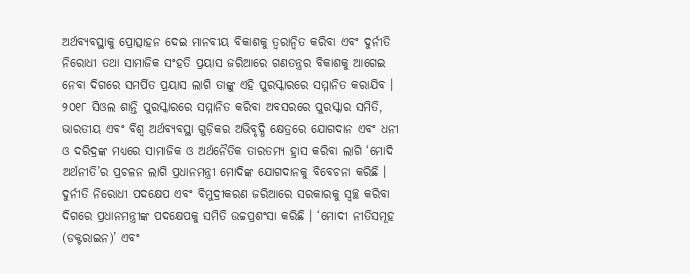ଅର୍ଥବ୍ୟବସ୍ଥାକୁ ପ୍ରୋତ୍ସାହନ ଦେଇ ମାନବୀୟ ବିକାଶକୁ ତ୍ୱରାନ୍ୱିତ କରିବା ଏବଂ ଦୁର୍ନୀତି ନିରୋଧୀ ତଥା ସାମାଜିକ ସଂହତି ପ୍ରୟାସ ଜରିଆରେ ଗଣତନ୍ତ୍ରର ବିକାଶକୁ ଆଗେଇ ନେବା ଦିଗରେ ସମର୍ପିତ ପ୍ରୟାସ ଲାଗି ତାଙ୍କୁ ଏହି ପୁରସ୍କାରରେ ସମ୍ମାନିତ କରାଯିବ ।
୨୦୧୮ ସିଓଲ ଶାନ୍ତି ପୁରସ୍କାରରେ ସମ୍ମାନିତ କରିବା ଅବସରରେ ପୁରସ୍କାର ସମିତି, ଭାରତୀୟ ଏବଂ ବିଶ୍ୱ ଅର୍ଥବ୍ୟବସ୍ଥା ଗୁଡ଼ିକର ଅଭିବୃଦ୍ଧି କ୍ଷେତ୍ରରେ ଯୋଗଦାନ ଏବଂ ଧନୀ ଓ ଦରିଦ୍ରଙ୍କ ମଧ୍ୟରେ ସାମାଜିକ ଓ ଅର୍ଥନୈତିକ ତାରତମ୍ୟ ହ୍ରାସ କରିବା ଲାଗି ‘ମୋଦି ଅର୍ଥନୀତି’ର ପ୍ରଚଳନ ଲାଗି ପ୍ରଧାନମନ୍ତ୍ରୀ ମୋଦିଙ୍କ ଯୋଗଦାନକୁ ବିବେଚନା କରିଛି ।
ଦୁର୍ନୀତି ନିରୋଧୀ ପଦକ୍ଷେପ ଏବଂ ବିମୁଦ୍ରୀକରଣ ଜରିଆରେ ସରକାରକୁ ସ୍ୱଚ୍ଛ କରିବା ଦିଗରେ ପ୍ରଧାନମନ୍ତ୍ରୀଙ୍କ ପଦକ୍ଷେପକୁ ସମିତି ଉଚ୍ଚପ୍ରଶଂସା କରିଛି । ‘ମୋଦୀ ନୀତିସମୂହ (ଡକ୍ଟରାଇନ)’ ଏବଂ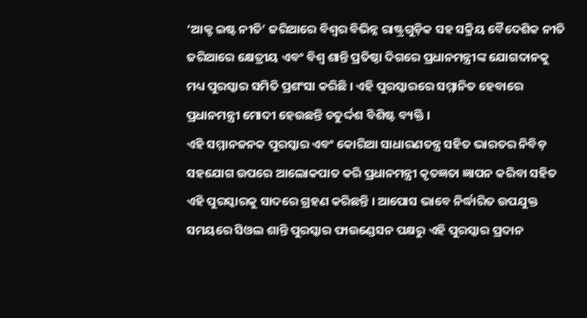‘ଆକ୍ଟ ଇଷ୍ଟ ନୀତି’ ଜରିଆରେ ବିଶ୍ୱର ବିଭିନ୍ନ ରାଷ୍ଟ୍ରଗୁଡ଼ିକ ସହ ସକ୍ରିୟ ବୈଦେଶିକ ନୀତି ଜରିଆରେ କ୍ଷେତ୍ରୀୟ ଏବଂ ବିଶ୍ୱ ଶାନ୍ତି ପ୍ରତିଷ୍ଠା ଦିଗରେ ପ୍ରଧାନମନ୍ତ୍ରୀଙ୍କ ଯୋଗଦାନକୁ ମଧ୍ୟ ପୁରସ୍କାର ସମିତି ପ୍ରଶଂସା କରିଛି । ଏହି ପୁରସ୍କାରରେ ସମ୍ମାନିତ ହେବାରେ ପ୍ରଧାନମନ୍ତ୍ରୀ ମୋଦୀ ହେଉଛନ୍ତି ଚତୁର୍ଦ୍ଦଶ ବିଶିଷ୍ଟ ବ୍ୟକ୍ତି ।
ଏହି ସମ୍ମାନଜନକ ପୁରସ୍କାର ଏବଂ କୋରିଆ ସାଧାରଣତନ୍ତ୍ର ସହିତ ଭାରତର ନିବିଡ଼ ସହଯୋଗ ଉପରେ ଆଲୋକପାତ କରି ପ୍ରଧାନମନ୍ତ୍ରୀ କୃତଜ୍ଞତା ଜ୍ଞାପନ କରିବା ସହିତ ଏହି ପୁରସ୍କାରକୁ ସାଦରେ ଗ୍ରହଣ କରିଛନ୍ତି । ଆପୋସ ଭାବେ ନିର୍ଦ୍ଧାରିତ ଉପଯୁକ୍ତ ସମୟରେ ସିଓଲ ଶାନ୍ତି ପୁରସ୍କାର ଫାଉଣ୍ଡେସନ ପକ୍ଷରୁ ଏହି ପୁରସ୍କାର ପ୍ରଦାନ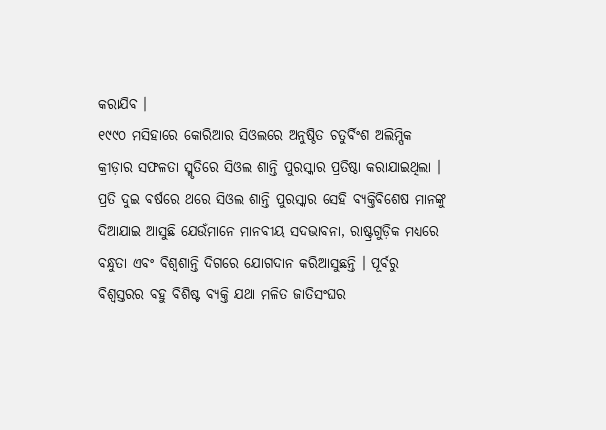କରାଯିବ ।
୧୯୯୦ ମସିହାରେ କୋରିଆର ସିଓଲରେ ଅନୁଷ୍ଠିତ ଚତୁର୍ବିଂଶ ଅଲିମ୍ପିକ କ୍ରୀଡ଼ାର ସଫଳତା ସ୍ମୃତିରେ ସିଓଲ ଶାନ୍ତି ପୁରସ୍କାର ପ୍ରତିଷ୍ଠା କରାଯାଇଥିଲା । ପ୍ରତି ଦୁଇ ବର୍ଷରେ ଥରେ ସିଓଲ ଶାନ୍ତି ପୁରସ୍କାର ସେହି ବ୍ୟକ୍ତିବିଶେଷ ମାନଙ୍କୁ ଦିଆଯାଇ ଆସୁଛି ଯେଉଁମାନେ ମାନବୀୟ ସଦଭାବନା, ରାଷ୍ଟ୍ରଗୁଡ଼ିକ ମଧ୍ୟରେ ବନ୍ଧୁତା ଏବଂ ବିଶ୍ୱଶାନ୍ତି ଦିଗରେ ଯୋଗଦାନ କରିଆସୁଛନ୍ତି । ପୂର୍ବରୁ ବିଶ୍ୱସ୍ତରର ବହୁ ବିଶିଷ୍ଟ ବ୍ୟକ୍ତି ଯଥା ମଳିତ ଜାତିସଂଘର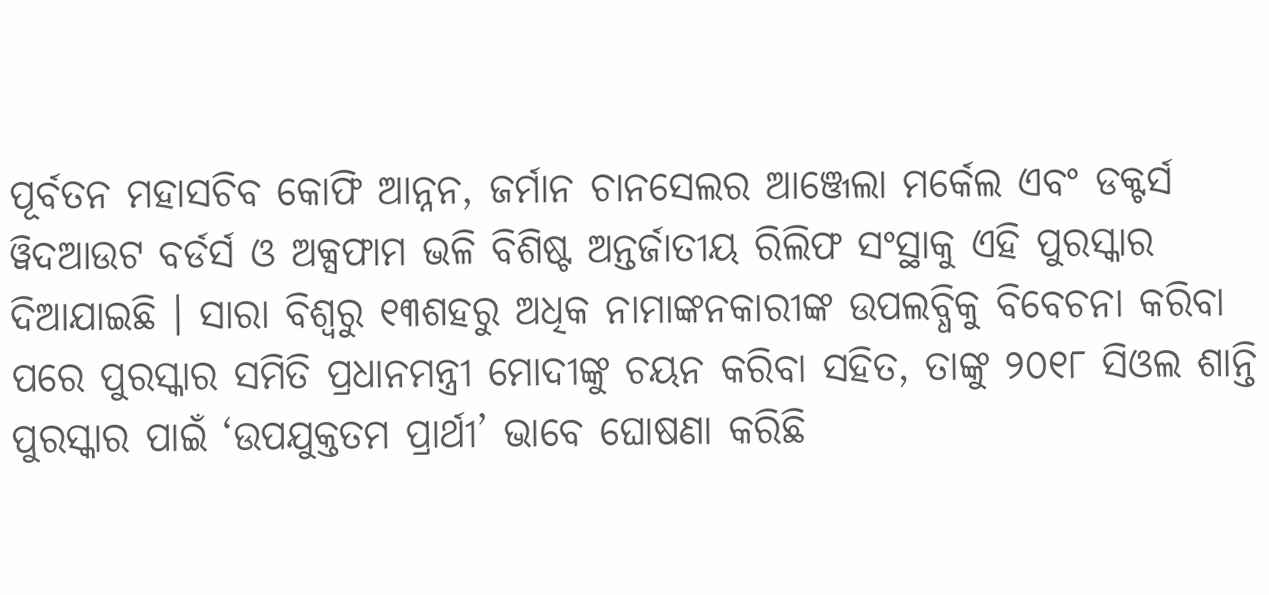ପୂର୍ବତନ ମହାସଚିବ କୋଫି ଆନ୍ନନ, ଜର୍ମାନ ଚାନସେଲର ଆଞ୍ଜେଲା ମର୍କେଲ ଏବଂ ଡକ୍ଟର୍ସ ୱିଦଆଉଟ ବର୍ଡର୍ସ ଓ ଅକ୍ସଫାମ ଭଳି ବିଶିଷ୍ଟ ଅନ୍ତର୍ଜାତୀୟ ରିଲିଫ ସଂସ୍ଥାକୁ ଏହି ପୁରସ୍କାର ଦିଆଯାଇଛି । ସାରା ବିଶ୍ୱରୁ ୧୩ଶହରୁ ଅଧିକ ନାମାଙ୍କନକାରୀଙ୍କ ଉପଲବ୍ଧିକୁ ବିବେଚନା କରିବା ପରେ ପୁରସ୍କାର ସମିତି ପ୍ରଧାନମନ୍ତ୍ରୀ ମୋଦୀଙ୍କୁ ଚୟନ କରିବା ସହିତ, ତାଙ୍କୁ ୨୦୧୮ ସିଓଲ ଶାନ୍ତି ପୁରସ୍କାର ପାଇଁ ‘ଉପଯୁକ୍ତତମ ପ୍ରାର୍ଥୀ’ ଭାବେ ଘୋଷଣା କରିଛି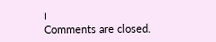।
Comments are closed.